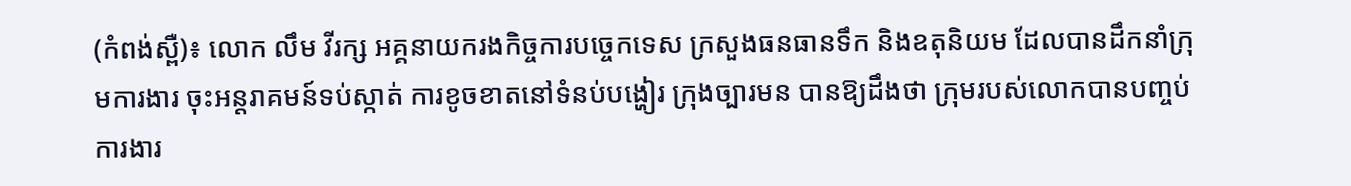(កំពង់ស្ពឺ)៖ លោក លឹម វីរក្ស អគ្គនាយករងកិច្ចការបច្ចេកទេស ក្រសួងធនធានទឹក និងឧតុនិយម ដែលបានដឹកនាំក្រុមការងារ ចុះអន្តរាគមន៍ទប់ស្កាត់ ការខូចខាតនៅទំនប់បង្ហៀរ ក្រុងច្បារមន បានឱ្យដឹងថា ក្រុមរបស់លោកបានបញ្ចប់ ការងារ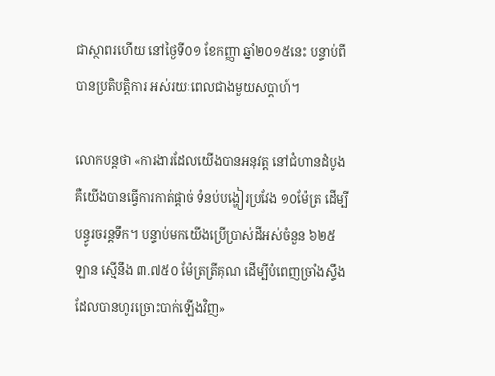ជាស្ថាពរហើយ នៅថ្ងៃទី០១ ខែកញ្ញា ឆ្នាំ២០១៥នេះ បន្ទាប់ពីបានប្រតិបត្តិការ អស់រយៈពេលជាងមួយសប្តាហ៍។

លោកបន្តថា «ការងារដែលយើងបានអនុវត្ត នៅជំហានដំបូង គឺយើងបានធ្វើការកាត់ផ្តាច់ ទំនប់បង្ហៀរប្រវែង ១០ម៉ែត្រ ដើម្បីបន្ធូរចរន្តទឹក។ បន្ទាប់មកយើងប្រើប្រាស់ដីអស់ចំនួន ៦២៥ ឡាន ស្មើនឹង ៣.៧៥០ ម៉ែត្រត្រីគុណ ដើម្បីបំពេញច្រាំងស្ទឹង ដែលបានហូរច្រោះបាក់ឡើងវិញ»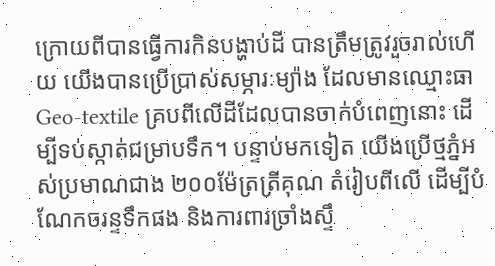ក្រោយពីបានធ្វើការកិនបង្ហាប់ដី បានត្រឹមត្រូវរួចរាល់ហើយ យើងបានប្រើប្រាស់សម្ភារៈម្យ៉ាង ដែលមានឈ្មោះធា Geo-textile គ្របពីលើដីដែលបានចាក់បំពេញនោះ ដើម្បីទប់ស្កាត់ជម្រាបទឹក។ បន្ទាប់មកទៀត យើងប្រើថ្មភ្នំអស់ប្រមាណជាង ២០០ម៉ែត្រត្រីគុណ តំរៀបពីលើ ដើម្បីបំណែកចរន្ទទឹកផង និងការពារច្រាំងស្ទឹ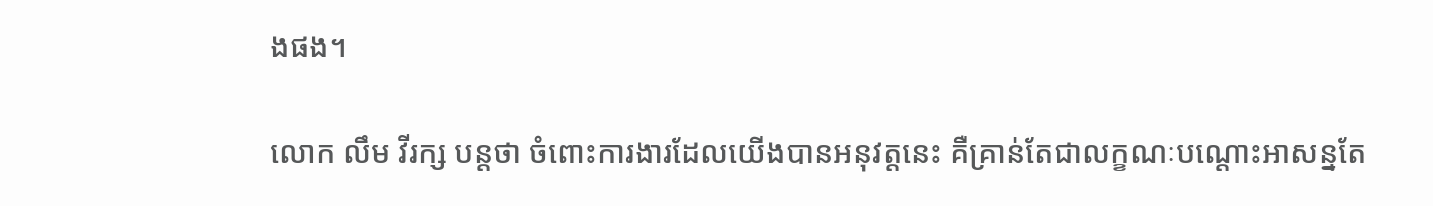ងផង។

លោក លឹម វីរក្ស បន្តថា ចំពោះការងារដែលយើងបានអនុវត្តនេះ គឺគ្រាន់តែជាលក្ខណៈបណ្តោះអាសន្នតែ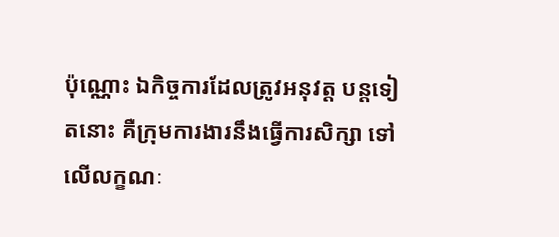ប៉ុណ្ណោះ ឯកិច្ចការដែលត្រូវអនុវត្ត បន្តទៀតនោះ គឺក្រុមការងារនឹងធ្វើការសិក្សា ទៅលើលក្ខណៈ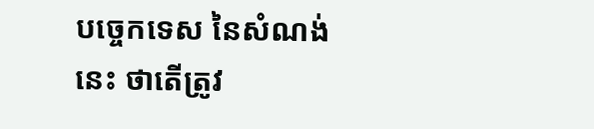បច្ចេកទេស នៃសំណង់នេះ ថាតើត្រូវ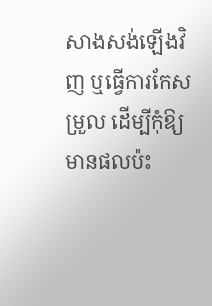សាងសង់ឡើងវិញ ឬធ្វើការកែសម្រួល ដើម្បីកុំឱ្យមានផលប៉ះ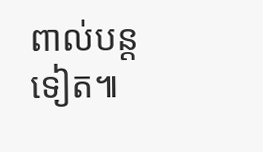ពាល់បន្តទៀត៕